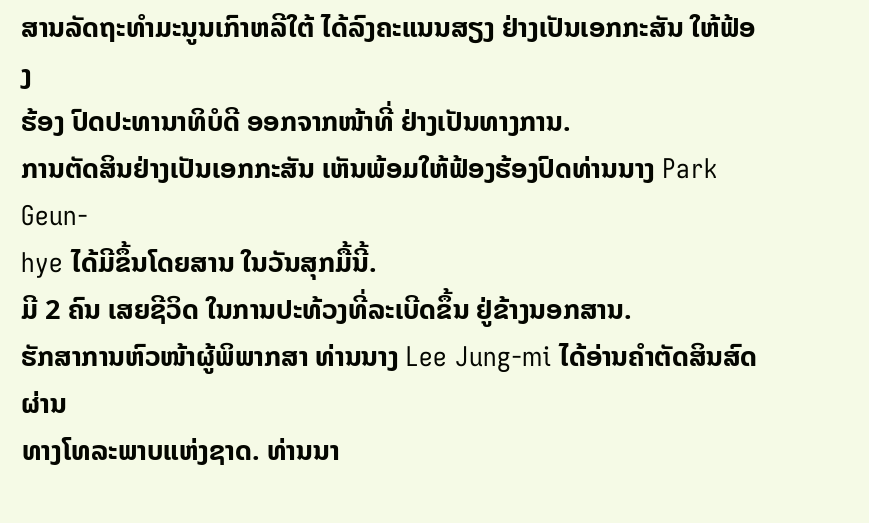ສານລັດຖະທຳມະນູນເກົາຫລີໃຕ້ ໄດ້ລົງຄະແນນສຽງ ຢ່າງເປັນເອກກະສັນ ໃຫ້ຟ້ອງ
ຮ້ອງ ປົດປະທານາທິບໍດີ ອອກຈາກໜ້າທີ່ ຢ່າງເປັນທາງການ.
ການຕັດສິນຢ່າງເປັນເອກກະສັນ ເຫັນພ້ອມໃຫ້ຟ້ອງຮ້ອງປົດທ່ານນາງ Park Geun-
hye ໄດ້ມີຂຶ້ນໂດຍສານ ໃນວັນສຸກມື້ນີ້.
ມີ 2 ຄົນ ເສຍຊີວິດ ໃນການປະທ້ວງທີ່ລະເບີດຂຶ້ນ ຢູ່ຂ້າງນອກສານ.
ຮັກສາການຫົວໜ້າຜູ້ພິພາກສາ ທ່ານນາງ Lee Jung-mi ໄດ້ອ່ານຄຳຕັດສິນສົດຜ່ານ
ທາງໂທລະພາບແຫ່ງຊາດ. ທ່ານນາ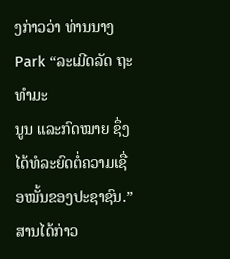ງກ່າວວ່າ ທ່ານນາງ Park “ລະເມີດລັດ ຖະທຳມະ
ນູນ ແລະກົດໝາຍ ຊຶ່ງໄດ້ທໍລະຍົດຕໍ່ຄວາມເຊື່ອໝັ້ນຂອງປະຊາຊົນ.”
ສານໄດ້ກ່າວ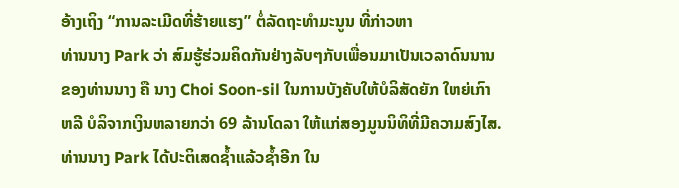ອ້າງເຖິງ “ການລະເມີດທີ່ຮ້າຍແຮງ” ຕໍ່ລັດຖະທຳມະນູນ ທີ່ກ່າວຫາ
ທ່ານນາງ Park ວ່າ ສົມຮູ້ຮ່ວມຄິດກັນຢ່າງລັບໆກັບເພື່ອນມາເປັນເວລາດົນນານ
ຂອງທ່ານນາງ ຄື ນາງ Choi Soon-sil ໃນການບັງຄັບໃຫ້ບໍລິສັດຍັກ ໃຫຍ່ເກົາ
ຫລີ ບໍລິຈາກເງິນຫລາຍກວ່າ 69 ລ້ານໂດລາ ໃຫ້ແກ່ສອງມູນນິທິທີ່ມີຄວາມສົງໄສ.
ທ່ານນາງ Park ໄດ້ປະຕິເສດຊໍ້າແລ້ວຊໍ້າອີກ ໃນ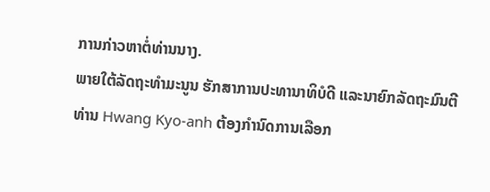ການກ່າວຫາຕໍ່ທ່ານນາງ.
ພາຍໃຕ້ລັດຖະທຳມະນູນ ຮັກສາການປະທານາທິບໍດີ ແລະນາຍົກລັດຖະມົນຕີ
ທ່ານ Hwang Kyo-anh ຕ້ອງກຳນົດການເລືອກ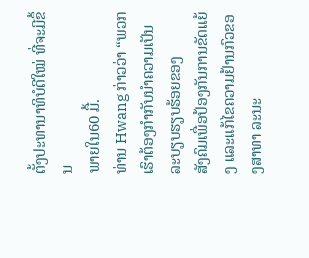ຕັ້ງປະທານາທິບໍດີໃໝ່ ທີ່ຈະມີຂຶ້ນ
ພາຍໃນ60 ມື້.
ທ່ານ Hwang ກ່າວວ່າ “ພວກເຮົາຕ້ອງກຳກັບນຳຄວາມເປັນລະບຽບຮຽບຮ້ອຍຂອງ
ສັງຄົມເພື່ອປ້ອງກັນການຂັດແຍ້ງ ແລະແກ້ໄຂຄວາມຢ້ານກົວຂອງສາທາ ລະນະ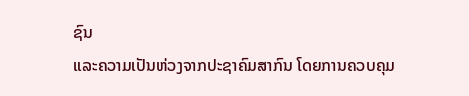ຊົນ
ແລະຄວາມເປັນຫ່ວງຈາກປະຊາຄົມສາກົນ ໂດຍການຄວບຄຸມ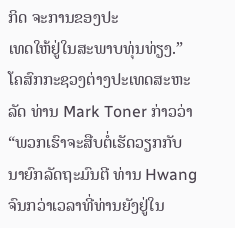ກິດ ຈະການຂອງປະ
ເທດໃຫ້ຢູ່ໃນສະພາບທຸ່ນທ່ຽງ.”
ໂຄສົກກະຊວງຕ່າງປະເທດສະຫະລັດ ທ່ານ Mark Toner ກ່າວວ່າ “ພວກເຮົາຈະສືບຕໍ່ເຮັດວຽກກັບນາຍົກລັດຖະມົນຕີ ທ່ານ Hwang ຈົນກວ່າເວລາທີ່ທ່ານຍັງຢູ່ໃນ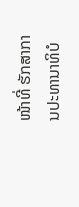ໜ້າທີ່ ຮັກສາການປະທານາທິບໍ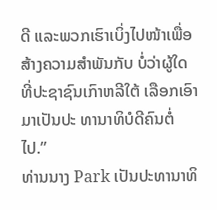ດີ ແລະພວກເຮົາເບິ່ງໄປໜ້າເພື່ອສ້າງຄວາມສຳພັນກັບ ບໍ່ວ່າຜູ້ໃດທີ່ປະຊາຊົນເກົາຫລີໃຕ້ ເລືອກເອົາມາເປັນປະ ທານາທິບໍດີຄົນຕໍ່ໄປ.”
ທ່ານນາງ Park ເປັນປະທານາທິ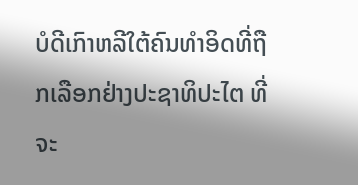ບໍດີເກົາຫລີໃຕ້ຄົນທຳອິດທີ່ຖືກເລືອກຢ່າງປະຊາທິປະໄຕ ທີ່ຈະ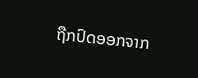ຖືກປົດອອກຈາກ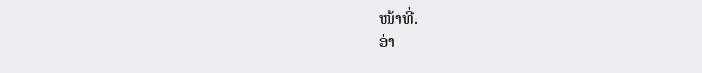ໜ້າທີ່.
ອ່າ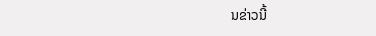ນຂ່າວນີ້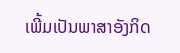ເພີ້ມເປັນພາສາອັງກິດ